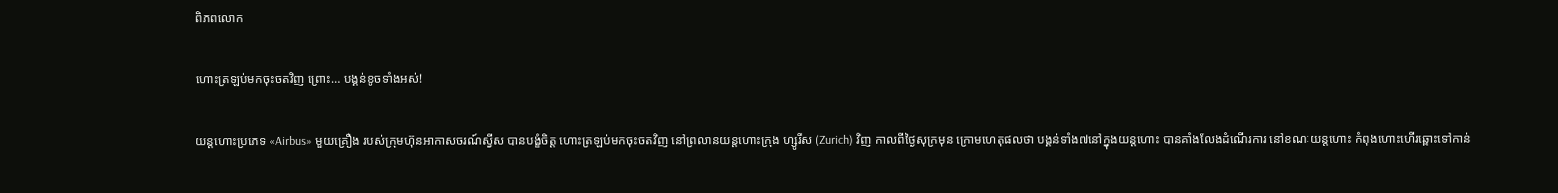ពិភពលោក

ហោះត្រឡប់មកចុះចតវិញ ព្រោះ… បង្គន់ខូចទាំងអស់!

យន្ដហោះប្រភេទ «Airbus» មួយគ្រឿង របស់ក្រុមហ៊ុនអាកាសចរណ៍ស្វីស បានបង្ខំចិត្ត ហោះត្រឡប់មកចុះចតវិញ នៅព្រលានយន្ដហោះក្រុង ហ្សូរីស (Zurich) វិញ កាលពីថ្ងៃសុក្រមុន ក្រោមហេតុផលថា បង្គន់ទាំង៧នៅក្នុងយន្ដហោះ បានគាំងលែងដំណើរការ នៅខណៈយន្ដហោះ កំពុងហោះហើរឆ្ពោះទៅកាន់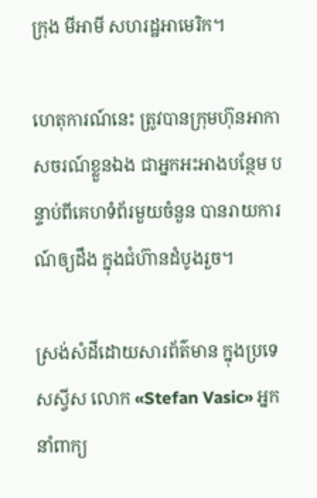ក្រុង មីអាមី សហរដ្ឋអាមេរិក។

ហេតុការណ៍នេះ ត្រូវបានក្រុមហ៊ុនអាកាសចរណ៍ខ្លួនឯង ជាអ្នកអះអាងបន្ថែម បន្ទាប់ពីគេហទំព័រមួយចំនួន បានរាយការណ៍ឲ្យដឹង ក្នុងជំហ៊ានដំបូងរួច។

ស្រង់សំដីដោយសារព័ត៌មាន ក្នុងប្រទេសស្វីស លោក «Stefan Vasic» អ្នកនាំពាក្យ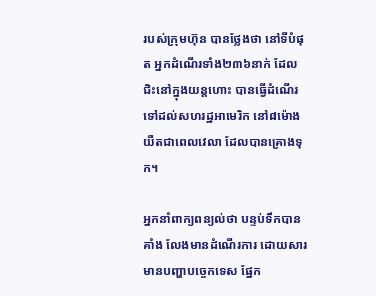របស់ក្រុមហ៊ុន បានថ្លែងថា នៅទីបំផុត អ្នកដំណើរទាំង២៣៦នាក់ ដែលជិះនៅក្នុងយន្ដហោះ បានធ្វើដំណើរ ទៅដល់សហរដ្ឋអាមេរិក នៅ៨ម៉ោង យឺតជាពេលវេលា ដែលបានគ្រោងទុក។

អ្នកនាំពាក្យពន្យល់ថា បន្ទប់ទឹកបានគាំង លែងមានដំណើរការ ដោយសារមានបញ្ហាបច្ចេកទេស ផ្នែក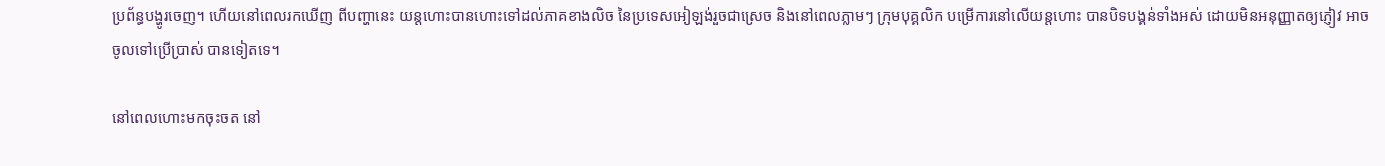ប្រព័ន្ធបង្ហូរចេញ។ ហើយនៅពេលរកឃើញ ពីបញ្ហានេះ យន្ដហោះបានហោះទៅដល់ភាគខាងលិច នៃប្រទេសអៀឡង់រួចជាស្រេច និងនៅពេលភ្លាមៗ ក្រុមបុគ្គលិក បម្រើការនៅលើយន្ដហោះ បានបិទបង្គន់ទាំងអស់ ដោយមិនអនុញ្ញាតឲ្យភ្ញៀវ អាចចូលទៅប្រើប្រាស់ បានទៀតទេ។

នៅពេលហោះមកចុះចត នៅ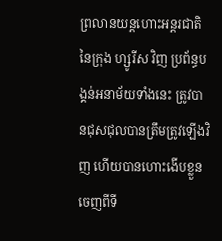ព្រលានយន្ដហោះអន្តរជាតិ នៃក្រុង ហ្សូរីស វិញ ប្រព័ន្ធបង្គន់អនាម័យទាំងនេះ ត្រូវបានជុសជុលបានត្រឹមត្រូវឡើងវិញ ហើយបានហោះងើបខ្លួន ចេញពីទី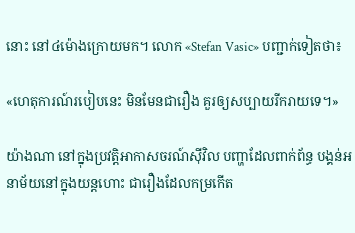នោះ នៅ៤ម៉ោងក្រោយមក។ លោក «Stefan Vasic» បញ្ជាក់ទៀតថា៖

«ហេតុការណ៍របៀបនេះ មិនមែនជារឿង គួរឲ្យសប្បាយរីករាយទេ។»

យ៉ាងណា នៅក្នុងប្រវត្តិអាកាសចរណ៍ស៊ីវិល បញ្ហាដែលពាក់ព័ន្ធ បង្គន់អនាម័យនៅក្នុងយន្ដហោះ ជារឿងដែលកម្រកើត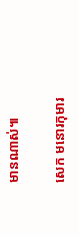មានណាស់៕

សេក មនោរកុមារ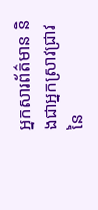អ្នកសារព័ត៌មាន និងជាអ្នកស្រាវជ្រាវ នៃ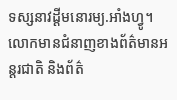ទស្សនាវដ្ដីមនោរម្យ.អាំងហ្វូ។ លោកមានជំនាញខាងព័ត៌មានអន្តរជាតិ និងព័ត៌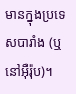មានក្នុងប្រទេសបារាំង (ឬនៅអ៊ឺរ៉ុប)។